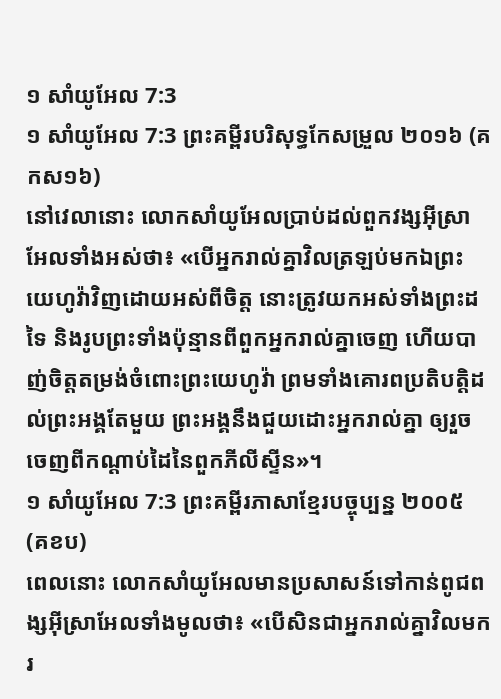១ សាំយូអែល 7:3
១ សាំយូអែល 7:3 ព្រះគម្ពីរបរិសុទ្ធកែសម្រួល ២០១៦ (គកស១៦)
នៅវេលានោះ លោកសាំយូអែលប្រាប់ដល់ពួកវង្សអ៊ីស្រាអែលទាំងអស់ថា៖ «បើអ្នករាល់គ្នាវិលត្រឡប់មកឯព្រះយេហូវ៉ាវិញដោយអស់ពីចិត្ត នោះត្រូវយកអស់ទាំងព្រះដទៃ និងរូបព្រះទាំងប៉ុន្មានពីពួកអ្នករាល់គ្នាចេញ ហើយបាញ់ចិត្តតម្រង់ចំពោះព្រះយេហូវ៉ា ព្រមទាំងគោរពប្រតិបត្តិដល់ព្រះអង្គតែមួយ ព្រះអង្គនឹងជួយដោះអ្នករាល់គ្នា ឲ្យរួចចេញពីកណ្ដាប់ដៃនៃពួកភីលីស្ទីន»។
១ សាំយូអែល 7:3 ព្រះគម្ពីរភាសាខ្មែរបច្ចុប្បន្ន ២០០៥ (គខប)
ពេលនោះ លោកសាំយូអែលមានប្រសាសន៍ទៅកាន់ពូជពង្សអ៊ីស្រាអែលទាំងមូលថា៖ «បើសិនជាអ្នករាល់គ្នាវិលមករ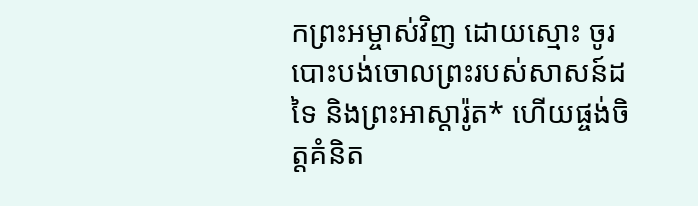កព្រះអម្ចាស់វិញ ដោយស្មោះ ចូរបោះបង់ចោលព្រះរបស់សាសន៍ដទៃ និងព្រះអាស្តារ៉ូត* ហើយផ្ចង់ចិត្តគំនិត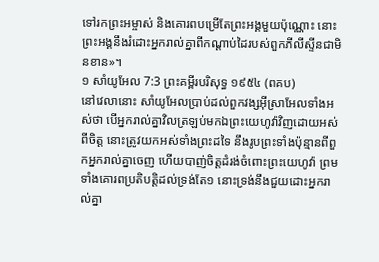ទៅរកព្រះអម្ចាស់ និងគោរពបម្រើតែព្រះអង្គមួយប៉ុណ្ណោះ នោះព្រះអង្គនឹងរំដោះអ្នករាល់គ្នាពីកណ្ដាប់ដៃរបស់ពួកភីលីស្ទីនជាមិនខាន»។
១ សាំយូអែល 7:3 ព្រះគម្ពីរបរិសុទ្ធ ១៩៥៤ (ពគប)
នៅវេលានោះ សាំយូអែលប្រាប់ដល់ពួកវង្សអ៊ីស្រាអែលទាំងអស់ថា បើអ្នករាល់គ្នាវិលត្រឡប់មកឯព្រះយេហូវ៉ាវិញដោយអស់ពីចិត្ត នោះត្រូវយកអស់ទាំងព្រះដទៃ នឹងរូបព្រះទាំងប៉ុន្មានពីពួកអ្នករាល់គ្នាចេញ ហើយបាញ់ចិត្តដំរង់ចំពោះព្រះយេហូវ៉ា ព្រមទាំងគោរពប្រតិបត្តិដល់ទ្រង់តែ១ នោះទ្រង់នឹងជួយដោះអ្នករាល់គ្នា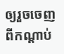ឲ្យរួចចេញពីកណ្តាប់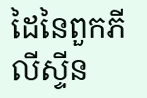ដៃនៃពួកភីលីស្ទីន